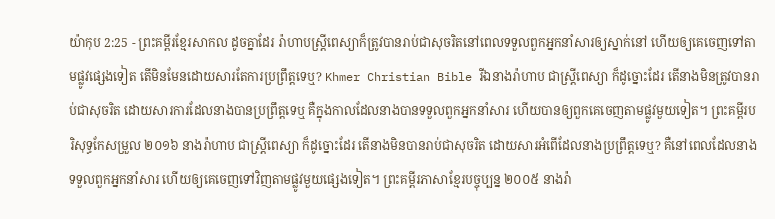យ៉ាកុប 2:25 - ព្រះគម្ពីរខ្មែរសាកល ដូចគ្នាដែរ រ៉ាហាបស្ត្រីពេស្យាក៏ត្រូវបានរាប់ជាសុចរិតនៅពេលទទួលពួកអ្នកនាំសារឲ្យស្នាក់នៅ ហើយឲ្យគេចេញទៅតាមផ្លូវផ្សេងទៀត តើមិនមែនដោយសារតែការប្រព្រឹត្តទេឬ? Khmer Christian Bible រីឯនាងរ៉ាហាប ជាស្ដ្រីពេស្យា ក៏ដូច្នោះដែរ តើនាងមិនត្រូវបានរាប់ជាសុចរិត ដោយសារការដែលនាងបានប្រព្រឹត្តទេឬ គឺក្នុងកាលដែលនាងបានទទួលពួកអ្នកនាំសារ ហើយបានឲ្យពួកគេចេញតាមផ្លូវមួយទៀត។ ព្រះគម្ពីរបរិសុទ្ធកែសម្រួល ២០១៦ នាងរ៉ាហាប ជាស្ត្រីពេស្យា ក៏ដូច្នោះដែរ តើនាងមិនបានរាប់ជាសុចរិត ដោយសារអំពើដែលនាងប្រព្រឹត្តទេឬ? គឺនៅពេលដែលនាងទទួលពួកអ្នកនាំសារ ហើយឲ្យគេចេញទៅវិញតាមផ្លូវមួយផ្សេងទៀត។ ព្រះគម្ពីរភាសាខ្មែរបច្ចុប្បន្ន ២០០៥ នាងរ៉ា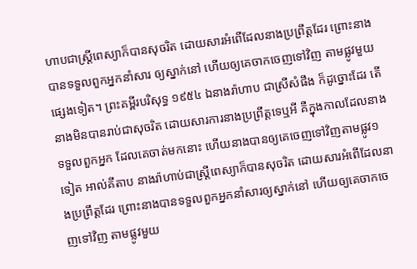ហាបជាស្ត្រីពេស្យាក៏បានសុចរិត ដោយសារអំពើដែលនាងប្រព្រឹត្តដែរ ព្រោះនាងបានទទួលពួកអ្នកនាំសារ ឲ្យស្នាក់នៅ ហើយឲ្យគេចាកចេញទៅវិញ តាមផ្លូវមួយផ្សេងទៀត។ ព្រះគម្ពីរបរិសុទ្ធ ១៩៥៤ ឯនាងរ៉ាហាប ជាស្រីសំផឹង ក៏ដូច្នោះដែរ តើនាងមិនបានរាប់ជាសុចរិត ដោយសារការនាងប្រព្រឹត្តទេឬអី គឺក្នុងកាលដែលនាងទទួលពួកអ្នក ដែលគេចាត់មកនោះ ហើយនាងបានឲ្យគេចេញទៅវិញតាមផ្លូវ១ទៀត អាល់គីតាប នាងរ៉ាហាប់ជាស្ដ្រីពេស្យាក៏បានសុចរិត ដោយសារអំពើដែលនាងប្រព្រឹត្ដដែរ ព្រោះនាងបានទទួលពួកអ្នកនាំសារឲ្យស្នាក់នៅ ហើយឲ្យគេចាកចេញទៅវិញ តាមផ្លូវមួយ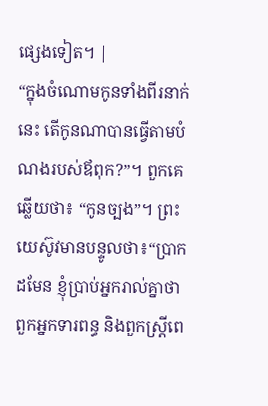ផ្សេងទៀត។ |
“ក្នុងចំណោមកូនទាំងពីរនាក់នេះ តើកូនណាបានធ្វើតាមបំណងរបស់ឪពុក?”។ ពួកគេឆ្លើយថា៖ “កូនច្បង”។ ព្រះយេស៊ូវមានបន្ទូលថា៖“ប្រាកដមែន ខ្ញុំប្រាប់អ្នករាល់គ្នាថា ពួកអ្នកទារពន្ធ និងពួកស្ត្រីពេ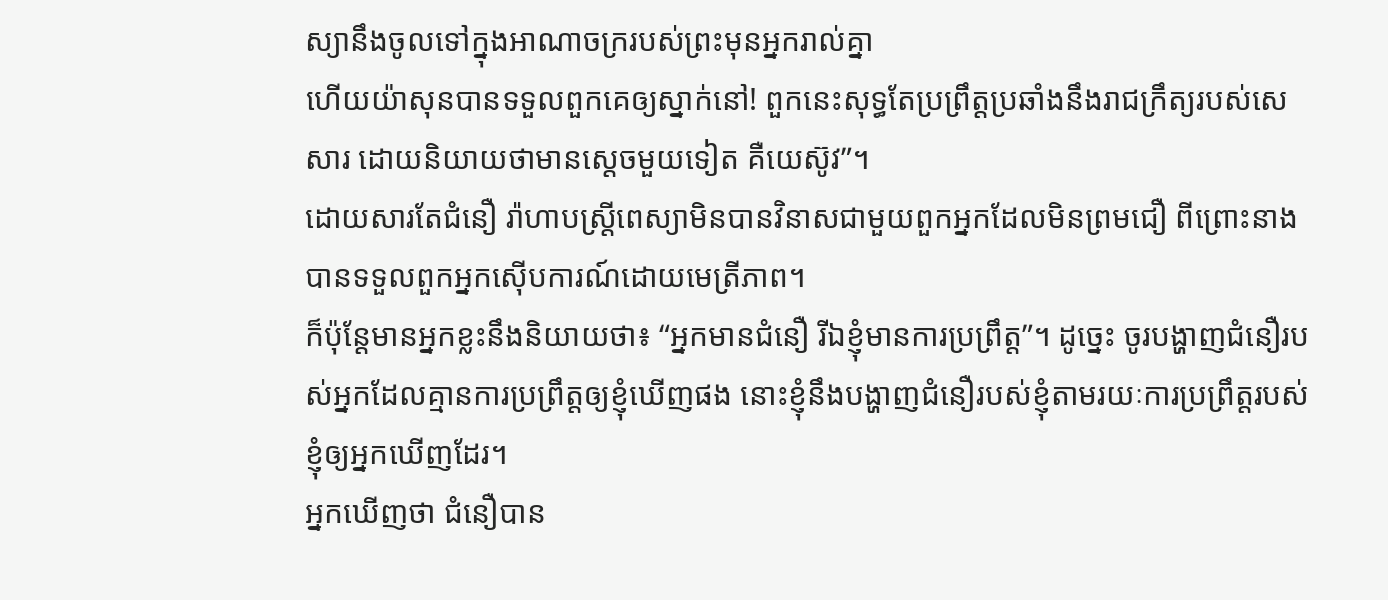ស្យានឹងចូលទៅក្នុងអាណាចក្ររបស់ព្រះមុនអ្នករាល់គ្នា
ហើយយ៉ាសុនបានទទួលពួកគេឲ្យស្នាក់នៅ! ពួកនេះសុទ្ធតែប្រព្រឹត្តប្រឆាំងនឹងរាជក្រឹត្យរបស់សេសារ ដោយនិយាយថាមានស្ដេចមួយទៀត គឺយេស៊ូវ”។
ដោយសារតែជំនឿ រ៉ាហាបស្ត្រីពេស្យាមិនបានវិនាសជាមួយពួកអ្នកដែលមិនព្រមជឿ ពីព្រោះនាងបានទទួលពួកអ្នកស៊ើបការណ៍ដោយមេត្រីភាព។
ក៏ប៉ុន្តែមានអ្នកខ្លះនឹងនិយាយថា៖ “អ្នកមានជំនឿ រីឯខ្ញុំមានការប្រព្រឹត្ត”។ ដូច្នេះ ចូរបង្ហាញជំនឿរបស់អ្នកដែលគ្មានការប្រព្រឹត្តឲ្យខ្ញុំឃើញផង នោះខ្ញុំនឹងបង្ហាញជំនឿរបស់ខ្ញុំតាមរយៈការប្រព្រឹត្តរបស់ខ្ញុំឲ្យអ្នកឃើញដែរ។
អ្នកឃើញថា ជំនឿបាន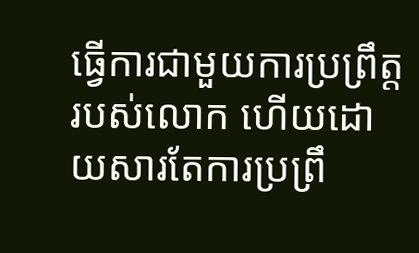ធ្វើការជាមួយការប្រព្រឹត្តរបស់លោក ហើយដោយសារតែការប្រព្រឹ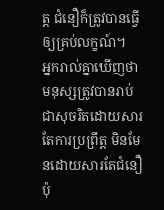ត្ត ជំនឿក៏ត្រូវបានធ្វើឲ្យគ្រប់លក្ខណ៍។
អ្នករាល់គ្នាឃើញថា មនុស្សត្រូវបានរាប់ជាសុចរិតដោយសារតែការប្រព្រឹត្ត មិនមែនដោយសារតែជំនឿប៉ុ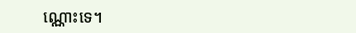ណ្ណោះទេ។